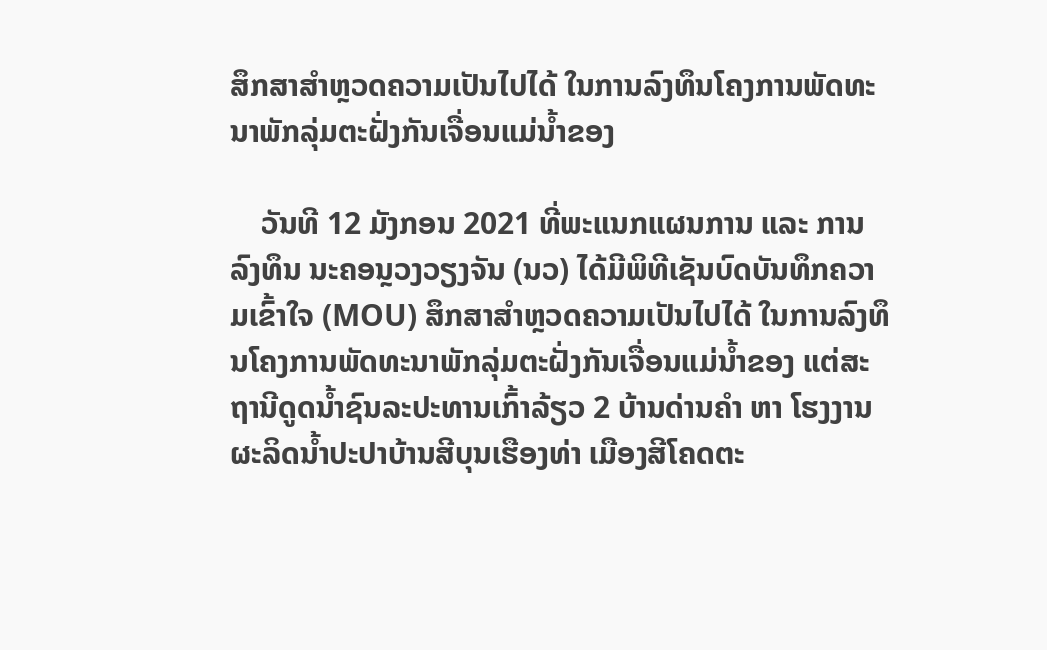ສຶກສາສໍາຫຼວດຄວາມເປັນໄປໄດ້ ໃນການລົງທຶນໂຄງການພັດທະນາພັກລຸ່ມຕະຝັ່ງກັນເຈື່ອນແມ່ນໍ້າຂອງ

    ວັນທີ 12 ມັງກອນ 2021 ທີ່ພະແນກແຜນການ ແລະ ການລົງທຶນ ນະຄອນຼວງວຽງຈັນ (ນວ) ໄດ້ມີພິທີເຊັນບົດບັນທຶກຄວາມເຂົ້າໃຈ (MOU) ສຶກສາສໍາຫຼວດຄວາມເປັນໄປໄດ້ ໃນການລົງທຶນໂຄງການພັດທະນາພັກລຸ່ມຕະຝັ່ງກັນເຈື່ອນແມ່ນໍ້າຂອງ ແຕ່ສະຖານີດູດນໍ້າຊົນລະປະທານເກົ້າລ້ຽວ 2 ບ້ານດ່ານຄໍາ ຫາ ໂຮງງານຜະລິດນໍ້າປະປາບ້ານສີບຸນເຮືອງທ່າ ເມືອງສີໂຄດຕະ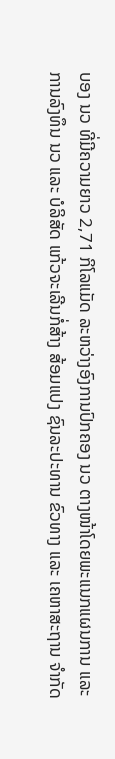ບອງ ນວ ທີ່ມີຄວາມຍາວ 2,71 ກິໂລແມັດ ລະຫວ່າງອົງການປົກຄອງ ນວ ຕາງໜ້າໂດຍພະແນກແຜນການ ແລະ ການລົງທຶນ ນວ ແລະ ບໍລິສັດ ແກ້ວຈະເລີນກໍ່ສ້າງ ສ້ອມແປງ ຊົນລະປະທານ ຂົວທາງ ແລະ ເຄຫາສະຖານ ຈໍາກັດ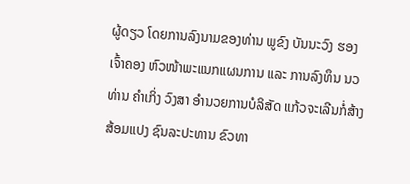ຜູ້ດຽວ ໂດຍການລົງນາມຂອງທ່ານ ພູຂົງ ບັນນະວົງ ຮອງເຈົ້າຄອງ ຫົວໜ້າພະແນກແຜນການ ແລະ ການລົງທຶນ ນວ ທ່ານ ຄໍາເກິ່ງ ວົງສາ ອໍານວຍການບໍລິສັດ ແກ້ວຈະເລີນກໍ່ສ້າງ ສ້ອມແປງ ຊົນລະປະທານ ຂົວທາ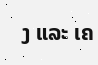ງ ແລະ ເຄ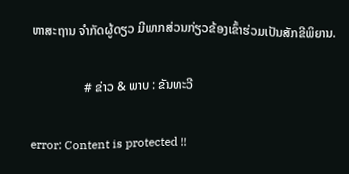ຫາສະຖານ ຈໍາກັດຜູ້ດຽວ ມີພາກສ່ວນກ່ຽວຂ້ອງເຂົ້າຮ່ວມເປັນສັກຂີພິຍານ.

                 # ຂ່າວ & ພາບ : ຂັນທະວີ

error: Content is protected !!